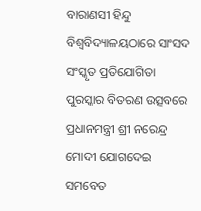ବାରାଣସୀ ହିନ୍ଦୁ ବିଶ୍ୱବିଦ୍ୟାଳୟଠାରେ ସାଂସଦ ସଂସ୍କୃତ ପ୍ରତିଯୋଗିତା ପୁରସ୍କାର ବିତରଣ ଉତ୍ସବରେ ପ୍ରଧାନମନ୍ତ୍ରୀ ଶ୍ରୀ ନରେନ୍ଦ୍ର ମୋଦୀ ଯୋଗଦେଇ ସମବେତ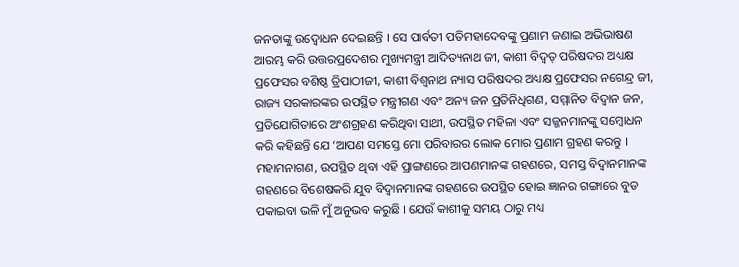ଜନତାଙ୍କୁ ଉଦ୍ବୋଧନ ଦେଇଛନ୍ତି । ସେ ପାର୍ବତୀ ପତିମହାଦେବଙ୍କୁ ପ୍ରଣାମ ଜଣାଇ ଅଭିଭାଷଣ ଆରମ୍ଭ କରି ଉତ୍ତରପ୍ରଦେଶର ମୁଖ୍ୟମନ୍ତ୍ରୀ ଆଦିତ୍ୟନାଥ ଜୀ, କାଶୀ ବିଦ୍ୱତ୍ ପରିଷଦର ଅଧ୍ୟକ୍ଷ ପ୍ରଫେସର ବଶିଷ୍ଠ ତ୍ରିପାଠୀଜୀ, କାଶୀ ବିଶ୍ୱନାଥ ନ୍ୟାସ ପରିଷଦର ଅଧ୍ୟକ୍ଷ ପ୍ରଫେସର ନଗେନ୍ଦ୍ର ଜୀ, ରାଜ୍ୟ ସରକାରଙ୍କର ଉପସ୍ଥିତ ମନ୍ତ୍ରୀଗଣ ଏବଂ ଅନ୍ୟ ଜନ ପ୍ରତିନିଧିଗଣ, ସମ୍ମାନିତ ବିଦ୍ୱାନ ଜନ, ପ୍ରତିଯୋଗିତାରେ ଅଂଶଗ୍ରହଣ କରିଥିବା ସାଥୀ, ଉପସ୍ଥିତ ମହିଳା ଏବଂ ସଜ୍ଜନମାନଙ୍କୁ ସମ୍ବୋଧନ କରି କହିଛନ୍ତି ଯେ ‘ଆପଣ ସମସ୍ତେ ମୋ ପରିବାରର ଲୋକ ମୋର ପ୍ରଣାମ ଗ୍ରହଣ କରନ୍ତୁ । ମହାମନାଗଣ, ଉପସ୍ଥିତ ଥିବା ଏହି ପ୍ରାଙ୍ଗଣରେ ଆପଣମାନଙ୍କ ଗହଣରେ, ସମସ୍ତ ବିଦ୍ୱାନମାନଙ୍କ ଗହଣରେ ବିଶେଷକରି ଯୁବ ବିଦ୍ୱାନମାନଙ୍କ ଗହଣରେ ଉପସ୍ଥିତ ହୋଇ ଜ୍ଞାନର ଗଙ୍ଗାରେ ବୁଡ ପକାଇବା ଭଳି ମୁଁ ଅନୁଭବ କରୁଛି । ଯେଉଁ କାଶୀକୁ ସମୟ ଠାରୁ ମଧ୍ୟ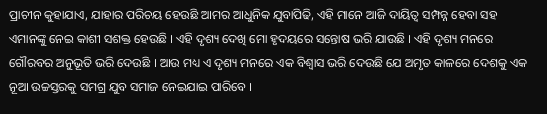ପ୍ରାଚୀନ କୁହାଯାଏ, ଯାହାର ପରିଚୟ ହେଉଛି ଆମର ଆଧୁନିକ ଯୁବାପିଢି, ଏହି ମାନେ ଆଜି ଦାୟିତ୍ୱ ସମ୍ପନ୍ନ ହେବା ସହ ଏମାନଙ୍କୁ ନେଇ କାଶୀ ସଶକ୍ତ ହେଉଛି । ଏହି ଦୃଶ୍ୟ ଦେଖି ମୋ ହୃଦୟରେ ସନ୍ତୋଷ ଭରି ଯାଉଛି । ଏହି ଦୃଶ୍ୟ ମନରେ ଗୌରବର ଅନୁଭୂତି ଭରି ଦେଉଛି । ଆଉ ମଧ୍ୟ ଏ ଦୃଶ୍ୟ ମନରେ ଏକ ବିଶ୍ୱାସ ଭରି ଦେଉଛି ଯେ ଅମୃତ କାଳରେ ଦେଶକୁ ଏକ ନୂଆ ଉଚ୍ଚସ୍ତରକୁ ସମଗ୍ର ଯୁବ ସମାଜ ନେଇଯାଇ ପାରିବେ ।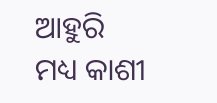ଆହୁରି ମଧ୍ୟ କାଶୀ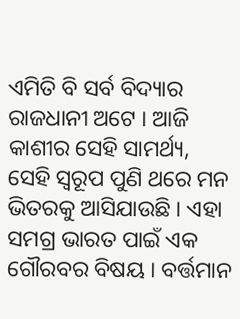ଏମିତି ବି ସର୍ବ ବିଦ୍ୟାର ରାଜଧାନୀ ଅଟେ । ଆଜି କାଶୀର ସେହି ସାମର୍ଥ୍ୟ, ସେହି ସ୍ୱରୂପ ପୁଣି ଥରେ ମନ ଭିତରକୁ ଆସିଯାଉଛି । ଏହା ସମଗ୍ର ଭାରତ ପାଇଁ ଏକ ଗୌରବର ବିଷୟ । ବର୍ତ୍ତମାନ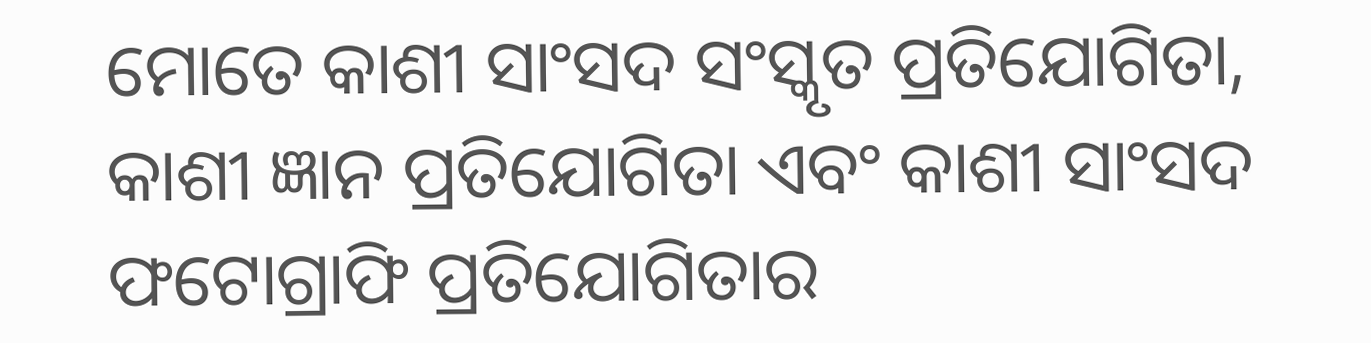ମୋତେ କାଶୀ ସାଂସଦ ସଂସ୍କୃତ ପ୍ରତିଯୋଗିତା, କାଶୀ ଜ୍ଞାନ ପ୍ରତିଯୋଗିତା ଏବଂ କାଶୀ ସାଂସଦ ଫଟୋଗ୍ରାଫି ପ୍ରତିଯୋଗିତାର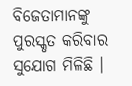ବିଜେତାମାନଙ୍କୁ ପୁରସ୍କୃତ କରିବାର ସୁଯୋଗ ମିଳିଛି ।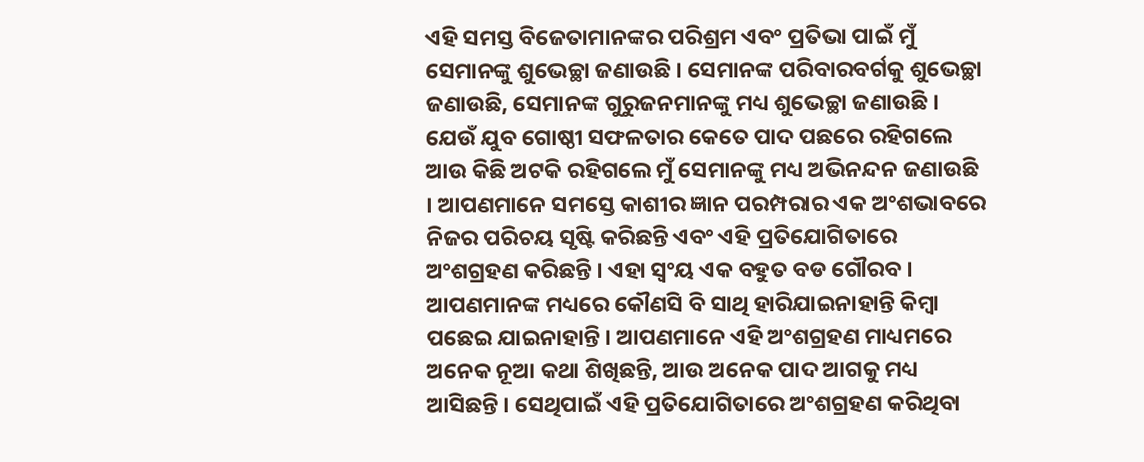ଏହି ସମସ୍ତ ବିଜେତାମାନଙ୍କର ପରିଶ୍ରମ ଏବଂ ପ୍ରତିଭା ପାଇଁ ମୁଁ ସେମାନଙ୍କୁ ଶୁଭେଚ୍ଛା ଜଣାଉଛି । ସେମାନଙ୍କ ପରିବାରବର୍ଗକୁ ଶୁଭେଚ୍ଛା ଜଣାଉଛି, ସେମାନଙ୍କ ଗୁରୁଜନମାନଙ୍କୁ ମଧ୍ୟ ଶୁଭେଚ୍ଛା ଜଣାଉଛି । ଯେଉଁ ଯୁବ ଗୋଷ୍ଠୀ ସଫଳତାର କେତେ ପାଦ ପଛରେ ରହିଗଲେ ଆଉ କିଛି ଅଟକି ରହିଗଲେ ମୁଁ ସେମାନଙ୍କୁ ମଧ୍ୟ ଅଭିନନ୍ଦନ ଜଣାଉଛି । ଆପଣମାନେ ସମସ୍ତେ କାଶୀର ଜ୍ଞାନ ପରମ୍ପରାର ଏକ ଅଂଶଭାବରେ ନିଜର ପରିଚୟ ସୃଷ୍ଟି କରିଛନ୍ତି ଏବଂ ଏହି ପ୍ରତିଯୋଗିତାରେ ଅଂଶଗ୍ରହଣ କରିଛନ୍ତି । ଏହା ସ୍ୱଂୟ ଏକ ବହୁତ ବଡ ଗୌରବ । ଆପଣମାନଙ୍କ ମଧ୍ୟରେ କୌଣସି ବି ସାଥି ହାରିଯାଇନାହାନ୍ତି କିମ୍ବା ପଛେଇ ଯାଇନାହାନ୍ତି । ଆପଣମାନେ ଏହି ଅଂଶଗ୍ରହଣ ମାଧ୍ୟମରେ ଅନେକ ନୂଆ କଥା ଶିଖିଛନ୍ତି, ଆଉ ଅନେକ ପାଦ ଆଗକୁ ମଧ୍ୟ ଆସିଛନ୍ତି । ସେଥିପାଇଁ ଏହି ପ୍ରତିଯୋଗିତାରେ ଅଂଶଗ୍ରହଣ କରିଥିବା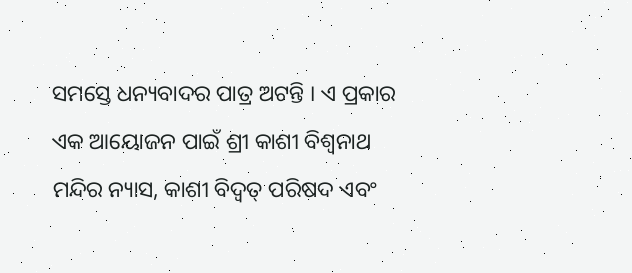ସମସ୍ତେ ଧନ୍ୟବାଦର ପାତ୍ର ଅଟନ୍ତି । ଏ ପ୍ରକାର ଏକ ଆୟୋଜନ ପାଇଁ ଶ୍ରୀ କାଶୀ ବିଶ୍ୱନାଥ ମନ୍ଦିର ନ୍ୟାସ, କାଶୀ ବିଦ୍ୱତ୍ ପରିଷଦ ଏବଂ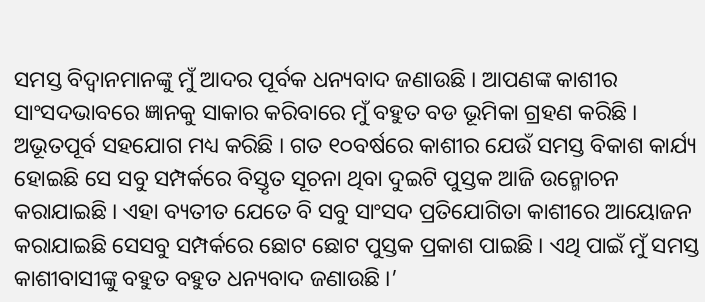ସମସ୍ତ ବିଦ୍ୱାନମାନଙ୍କୁ ମୁଁ ଆଦର ପୂର୍ବକ ଧନ୍ୟବାଦ ଜଣାଉଛି । ଆପଣଙ୍କ କାଶୀର ସାଂସଦଭାବରେ ଜ୍ଞାନକୁ ସାକାର କରିବାରେ ମୁଁ ବହୁତ ବଡ ଭୂମିକା ଗ୍ରହଣ କରିଛି । ଅଭୂତପୂର୍ବ ସହଯୋଗ ମଧ୍ୟ କରିଛି । ଗତ ୧୦ବର୍ଷରେ କାଶୀର ଯେଉଁ ସମସ୍ତ ବିକାଶ କାର୍ଯ୍ୟ ହୋଇଛି ସେ ସବୁ ସମ୍ପର୍କରେ ବିସ୍ତୃତ ସୂଚନା ଥିବା ଦୁଇଟି ପୁସ୍ତକ ଆଜି ଉନ୍ମୋଚନ କରାଯାଇଛି । ଏହା ବ୍ୟତୀତ ଯେତେ ବି ସବୁ ସାଂସଦ ପ୍ରତିଯୋଗିତା କାଶୀରେ ଆୟୋଜନ କରାଯାଇଛି ସେସବୁ ସମ୍ପର୍କରେ ଛୋଟ ଛୋଟ ପୁସ୍ତକ ପ୍ରକାଶ ପାଇଛି । ଏଥି ପାଇଁ ମୁଁ ସମସ୍ତ କାଶୀବାସୀଙ୍କୁ ବହୁତ ବହୁତ ଧନ୍ୟବାଦ ଜଣାଉଛି ।’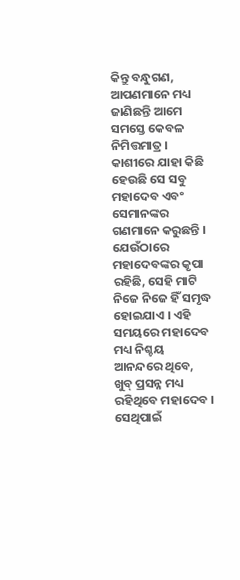କିନ୍ତୁ ବନ୍ଧୁଗଣ,
ଆପଣମାନେ ମଧ୍ୟ ଜାଣିଛନ୍ତି ଆମେ ସମସ୍ତେ କେବଳ ନିମିତ୍ତମାତ୍ର । କାଶୀରେ ଯାହା କିଛି ହେଉଛି ସେ ସବୁ ମହାଦେବ ଏବଂ ସେମାନଙ୍କର ଗଣମାନେ କରୁଛନ୍ତି । ଯେଉଁଠାରେ ମହାଦେବଙ୍କର କୃପା ରହିଛି, ସେହି ମାଟି ନିଜେ ନିଜେ ହିଁ ସମୃଦ୍ଧ ହୋଇଯାଏ । ଏହି ସମୟରେ ମହାଦେବ ମଧ୍ୟ ନିଶ୍ଚୟ ଆନନ୍ଦରେ ଥିବେ, ଖୁବ୍ ପ୍ରସନ୍ନ ମଧ୍ୟ ରହିଥିବେ ମହାଦେବ । ସେଥିପାଇଁ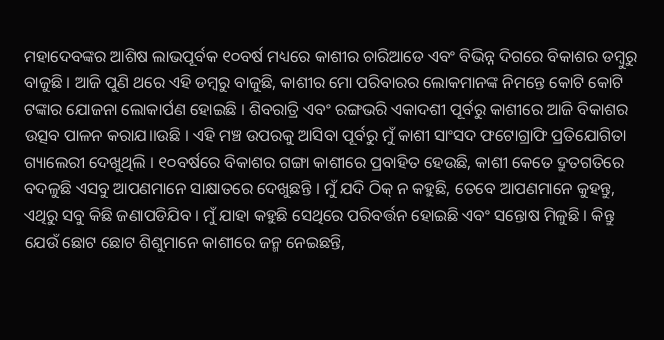ମହାଦେବଙ୍କର ଆଶିଷ ଲାଭପୂର୍ବକ ୧୦ବର୍ଷ ମଧ୍ୟରେ କାଶୀର ଚାରିଆଡେ ଏବଂ ବିଭିନ୍ନ ଦିଗରେ ବିକାଶର ଡମ୍ବୁରୁ ବାଜୁଛି । ଆଜି ପୁଣି ଥରେ ଏହି ଡମ୍ବରୁ ବାଜୁଛି, କାଶୀର ମୋ ପରିବାରର ଲୋକମାନଙ୍କ ନିମନ୍ତେ କୋଟି କୋଟି ଟଙ୍କାର ଯୋଜନା ଲୋକାର୍ପଣ ହୋଇଛି । ଶିବରାତ୍ରି ଏବଂ ରଙ୍ଗଭରି ଏକାଦଶୀ ପୂର୍ବରୁ କାଶୀରେ ଆଜି ବିକାଶର ଉତ୍ସବ ପାଳନ କରାଯ।।ଉଛି । ଏହି ମଞ୍ଚ ଉପରକୁ ଆସିବା ପୂର୍ବରୁ ମୁଁ କାଶୀ ସାଂସଦ ଫଟୋଗ୍ରାଫି ପ୍ରତିଯୋଗିତା ଗ୍ୟାଲେରୀ ଦେଖୁଥିଲି । ୧୦ବର୍ଷରେ ବିକାଶର ଗଙ୍ଗା କାଶୀରେ ପ୍ରବାହିତ ହେଉଛି, କାଶୀ କେତେ ଦ୍ରୁତଗତିରେ ବଦଳୁଛି ଏସବୁ ଆପଣମାନେ ସାକ୍ଷାତରେ ଦେଖୁଛନ୍ତି । ମୁଁ ଯଦି ଠିକ୍ ନ କହୁଛି, ତେବେ ଆପଣମାନେ କୁହନ୍ତୁ, ଏଥିରୁ ସବୁ କିଛି ଜଣାପଡିଯିବ । ମୁଁ ଯାହା କହୁଛି ସେଥିରେ ପରିବର୍ତ୍ତନ ହୋଇଛି ଏବଂ ସନ୍ତୋଷ ମିଳୁଛି । କିନ୍ତୁ ଯେଉଁ ଛୋଟ ଛୋଟ ଶିଶୁମାନେ କାଶୀରେ ଜନ୍ମ ନେଇଛନ୍ତି,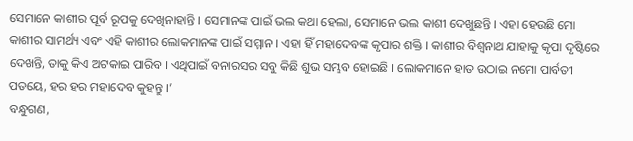ସେମାନେ କାଶୀର ପୂର୍ବ ରୂପକୁ ଦେଖିନାହାନ୍ତି । ସେମାନଙ୍କ ପାଇଁ ଭଲ କଥା ହେଲା, ସେମାନେ ଭଲ କାଶୀ ଦେଖୁଛନ୍ତି । ଏହା ହେଉଛି ମୋ କାଶୀର ସାମର୍ଥ୍ୟ ଏବଂ ଏହି କାଶୀର ଲୋକମାନଙ୍କ ପାଇଁ ସମ୍ମାନ । ଏହା ହିଁ ମହାଦେବଙ୍କ କୃପାର ଶକ୍ତି । କାଶୀର ବିଶ୍ୱନାଥ ଯାହାକୁ କୃପା ଦୃଷ୍ଟିରେ ଦେଖନ୍ତି, ତାକୁ କିଏ ଅଟକାଇ ପାରିବ । ଏଥିପାଇଁ ବନାରସର ସବୁ କିଛି ଶୁଭ ସମ୍ଭବ ହୋଇଛି । ଲୋକମାନେ ହାତ ଉଠାଇ ନମୋ ପାର୍ବତୀ ପତୟେ, ହର ହର ମହାଦେବ କୁହନ୍ତୁ ।’
ବନ୍ଧୁଗଣ,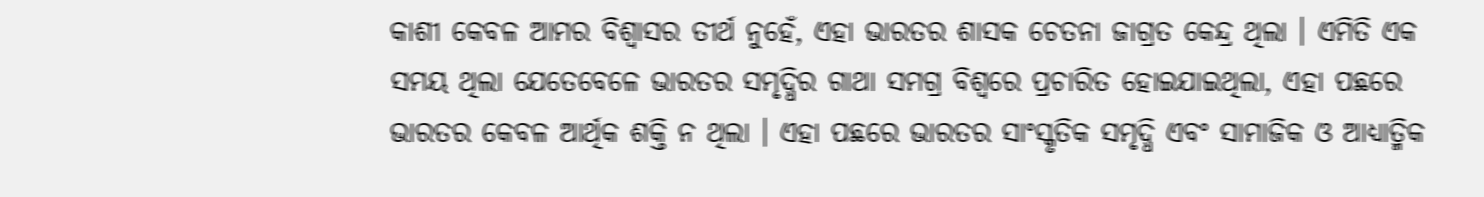କାଶୀ କେବଳ ଆମର ବିଶ୍ୱାସର ତୀର୍ଥ ନୁହେଁ, ଏହା ଭାରତର ଶାସକ ଚେତନା ଜାଗ୍ରତ କେନ୍ଦ୍ର ଥିଲା । ଏମିତି ଏକ ସମୟ ଥିଲା ଯେତେବେଳେ ଭାରତର ସମୃଦ୍ଧିର ଗାଥା ସମଗ୍ର ବିଶ୍ୱରେ ପ୍ରଚାରିତ ହୋଇଯାଇଥିଲା, ଏହା ପଛରେ ଭାରତର କେବଳ ଆର୍ଥିକ ଶକ୍ତି ନ ଥିଲା । ଏହା ପଛରେ ଭାରତର ସାଂସ୍କୃତିକ ସମୃଦ୍ଧି ଏବଂ ସାମାଜିକ ଓ ଆଧ୍ୟାତ୍ମିକ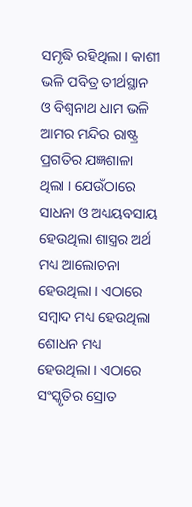ସମୃଦ୍ଧି ରହିଥିଲା । କାଶୀ ଭଳି ପବିତ୍ର ତୀର୍ଥସ୍ଥାନ ଓ ବିଶ୍ୱନାଥ ଧାମ ଭଳି ଆମର ମନ୍ଦିର ରାଷ୍ଟ୍ର ପ୍ରଗତିର ଯଜ୍ଞଶାଳା ଥିଲା । ଯେଉଁଠାରେ ସାଧନା ଓ ଅଧ୍ୟୟବସାୟ ହେଉଥିଲା ଶାସ୍ତ୍ରର ଅର୍ଥ ମଧ୍ୟ ଆଲୋଚନା ହେଉଥିଲା । ଏଠାରେ ସମ୍ବାଦ ମଧ୍ୟ ହେଉଥିଲା ଶୋଧନ ମଧ୍ୟ ହେଉଥିଲା । ଏଠାରେ ସଂସ୍କୃତିର ସ୍ରୋତ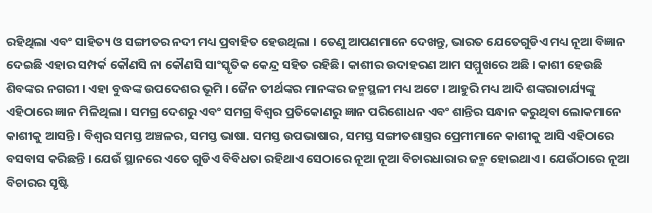ରହିଥିଲା ଏବଂ ସାହିତ୍ୟ ଓ ସଙ୍ଗୀତର ନଦୀ ମଧ୍ୟ ପ୍ରବାହିତ ହେଉଥିଲା । ତେଣୁ ଆପଣମାନେ ଦେଖନ୍ତୁ, ଭାରତ ଯେତେଗୁଡିଏ ମଧ୍ୟ ନୂଆ ବିଜ୍ଞାନ ଦେଇଛି ଏହାର ସମ୍ପର୍କ କୌଣସି ନା କୌଣସି ସାଂସ୍କୃତିକ କେନ୍ଦ୍ର ସହିତ ରହିଛି। କାଶୀର ଉଦାହରଣ ଆମ ସମ୍ମୁଖରେ ଅଛି । କାଶୀ ହେଉଛି ଶିବଙ୍କର ନଗରୀ । ଏହା ବୁଦ୍ଧଙ୍କ ଉପଦେଶର ଭୂମି । ଜୈନ ତୀର୍ଥଙ୍କର ମାନଙ୍କର ଜନ୍ମସ୍ଥଳୀ ମଧ୍ୟ ଅଟେ । ଆହୁରି ମଧ୍ୟ ଆଦି ଶଙ୍କରାଚାର୍ଯ୍ୟଙ୍କୁ ଏହିଠାରେ ଜ୍ଞାନ ମିଳିଥିଲା । ସମଗ୍ର ଦେଶରୁ ଏବଂ ସମଗ୍ର ବିଶ୍ୱର ପ୍ରତିକୋଣରୁ ଜ୍ଞାନ ପରିଶୋଧନ ଏବଂ ଶାନ୍ତିର ସନ୍ଧାନ କରୁଥିବା ଲୋକମାନେ କାଶୀକୁ ଆସନ୍ତି । ବିଶ୍ୱର ସମସ୍ତ ଅଞ୍ଚଳର, ସମସ୍ତ ଭାଷା. ସମସ୍ତ ଉପଭାଷାର, ସମସ୍ତ ସଙ୍ଗୀତଶାସ୍ତ୍ରର ପ୍ରେମୀମାନେ କାଶୀକୁ ଆସି ଏହିଠାରେ ବସବାସ କରିଛନ୍ତି । ଯେଉଁ ସ୍ଥାନରେ ଏତେ ଗୁଡିଏ ବିବିଧତା ରହିଥାଏ ସେଠାରେ ନୂଆ ନୂଆ ବିଚାରଧାରାର ଜନ୍ମ ହୋଇଥାଏ । ଯେଉଁଠାରେ ନୂଆ ବିଚାରର ସୃଷ୍ଟି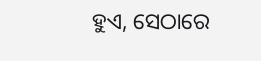ହୁଏ, ସେଠାରେ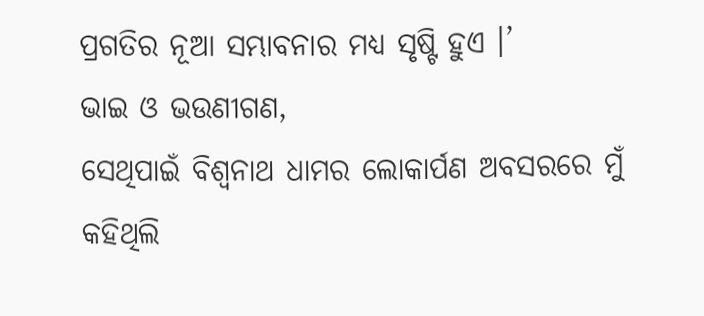ପ୍ରଗତିର ନୂଆ ସମ୍ଭାବନାର ମଧ୍ୟ ସୃଷ୍ଟି ହୁଏ ।’
ଭାଇ ଓ ଭଉଣୀଗଣ,
ସେଥିପାଇଁ ବିଶ୍ୱନାଥ ଧାମର ଲୋକାର୍ପଣ ଅବସରରେ ମୁଁ କହିଥିଲି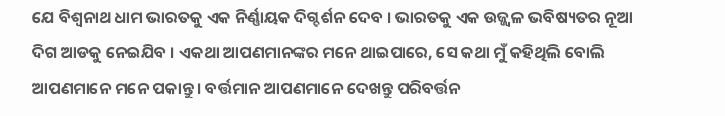ଯେ ବିଶ୍ୱନାଥ ଧାମ ଭାରତକୁ ଏକ ନିର୍ଣ୍ଣାୟକ ଦିଗ୍ଦର୍ଶନ ଦେବ । ଭାରତକୁ ଏକ ଉଜ୍ଜ୍ୱଳ ଭବିଷ୍ୟତର ନୂଆ ଦିଗ ଆଡକୁ ନେଇଯିବ । ଏକଥା ଆପଣମାନଙ୍କର ମନେ ଥାଇପାରେ, ସେ କଥା ମୁଁ କହିଥିଲି ବୋଲି ଆପଣମାନେ ମନେ ପକାନ୍ତୁ । ବର୍ତ୍ତମାନ ଆପଣମାନେ ଦେଖନ୍ତୁ ପରିବର୍ତ୍ତନ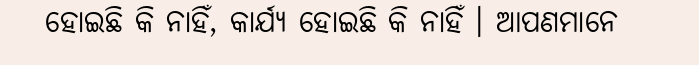ହୋଇଛି କି ନାହିଁ, କାର୍ଯ୍ୟ ହୋଇଛି କି ନାହିଁ । ଆପଣମାନେ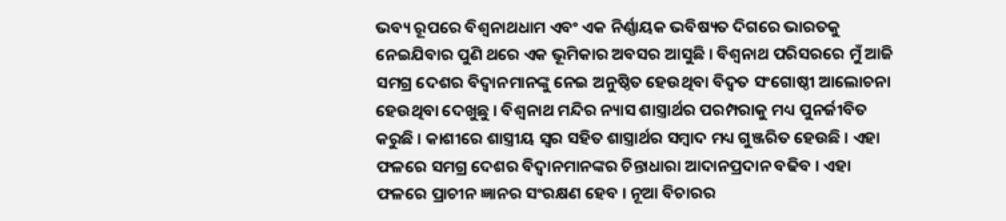ଭବ୍ୟ ରୂପରେ ବିଶ୍ୱନାଥଧାମ ଏବଂ ଏକ ନିର୍ଣ୍ଣାୟକ ଭବିଷ୍ୟତ ଦିଗରେ ଭାରତକୁ ନେଇଯିବାର ପୁଣି ଥରେ ଏକ ଭୂମିକାର ଅବସର ଆସୁଛି । ବିଶ୍ୱନାଥ ପରିସରରେ ମୁଁ ଆଜି ସମଗ୍ର ଦେଶର ବିଦ୍ୱାନମାନଙ୍କୁ ନେଇ ଅନୁଷ୍ଠିତ ହେଉଥିବା ବିଦ୍ୱତ ସଂଗୋଷ୍ଠୀ ଆଲୋଚନା ହେଉଥିବା ଦେଖୁଛୁ । ବିଶ୍ୱନାଥ ମନ୍ଦିର ନ୍ୟାସ ଶାସ୍ତ୍ରାର୍ଥର ପରମ୍ପରାକୁ ମଧ୍ୟ ପୁନର୍ଜୀବିତ କରୁଛି । କାଶୀରେ ଶାସ୍ତ୍ରୀୟ ସ୍ୱର ସହିତ ଶାସ୍ତ୍ରାର୍ଥର ସମ୍ବାଦ ମଧ୍ୟ ଗୁଞ୍ଜରିତ ହେଉଛି । ଏହା ଫଳରେ ସମଗ୍ର ଦେଶର ବିଦ୍ୱାନମାନଙ୍କର ଚିନ୍ତାଧାରା ଆଦାନପ୍ରଦାନ ବଢିବ । ଏହା ଫଳରେ ପ୍ରାଚୀନ ଜ୍ଞାନର ସଂରକ୍ଷଣ ହେବ । ନୂଆ ବିଚାରର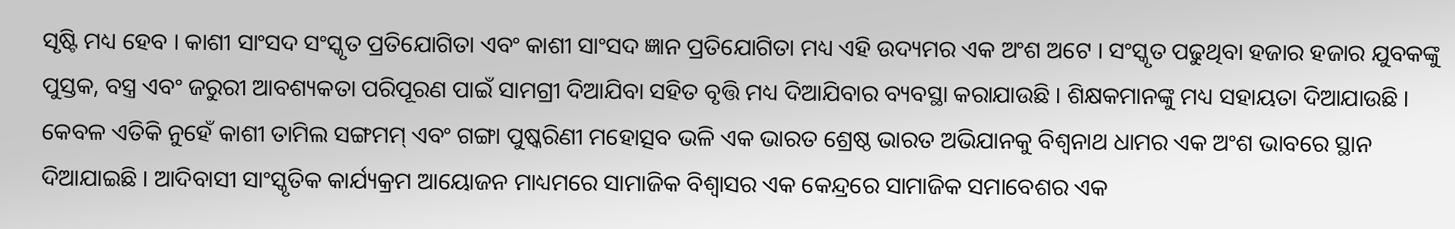ସୃଷ୍ଟି ମଧ୍ୟ ହେବ । କାଶୀ ସାଂସଦ ସଂସ୍କୃତ ପ୍ରତିଯୋଗିତା ଏବଂ କାଶୀ ସାଂସଦ ଜ୍ଞାନ ପ୍ରତିଯୋଗିତା ମଧ୍ୟ ଏହି ଉଦ୍ୟମର ଏକ ଅଂଶ ଅଟେ । ସଂସ୍କୃତ ପଢୁଥିବା ହଜାର ହଜାର ଯୁବକଙ୍କୁ ପୁସ୍ତକ, ବସ୍ତ୍ର ଏବଂ ଜରୁରୀ ଆବଶ୍ୟକତା ପରିପୂରଣ ପାଇଁ ସାମଗ୍ରୀ ଦିଆଯିବା ସହିତ ବୃତ୍ତି ମଧ୍ୟ ଦିଆଯିବାର ବ୍ୟବସ୍ଥା କରାଯାଉଛି । ଶିକ୍ଷକମାନଙ୍କୁ ମଧ୍ୟ ସହାୟତା ଦିଆଯାଉଛି । କେବଳ ଏତିକି ନୁହେଁ କାଶୀ ତାମିଲ ସଙ୍ଗମମ୍ ଏବଂ ଗଙ୍ଗା ପୁଷ୍କରିଣୀ ମହୋତ୍ସବ ଭଳି ଏକ ଭାରତ ଶ୍ରେଷ୍ଠ ଭାରତ ଅଭିଯାନକୁ ବିଶ୍ୱନାଥ ଧାମର ଏକ ଅଂଶ ଭାବରେ ସ୍ଥାନ ଦିଆଯାଇଛି । ଆଦିବାସୀ ସାଂସ୍କୃତିକ କାର୍ଯ୍ୟକ୍ରମ ଆୟୋଜନ ମାଧ୍ୟମରେ ସାମାଜିକ ବିଶ୍ୱାସର ଏକ କେନ୍ଦ୍ରରେ ସାମାଜିକ ସମାବେଶର ଏକ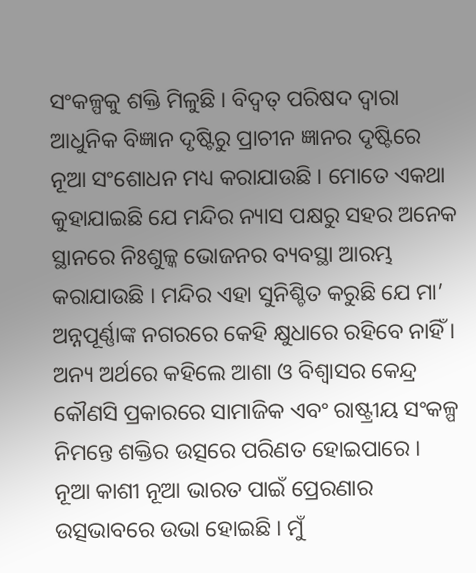ସଂକଳ୍ପକୁ ଶକ୍ତି ମିଳୁଛି । ବିଦ୍ୱତ୍ ପରିଷଦ ଦ୍ୱାରା ଆଧୁନିକ ବିଜ୍ଞାନ ଦୃଷ୍ଟିରୁ ପ୍ରାଚୀନ ଜ୍ଞାନର ଦୃଷ୍ଟିରେ ନୂଆ ସଂଶୋଧନ ମଧ୍ୟ କରାଯାଉଛି । ମୋତେ ଏକଥା କୁହାଯାଇଛି ଯେ ମନ୍ଦିର ନ୍ୟାସ ପକ୍ଷରୁ ସହର ଅନେକ ସ୍ଥାନରେ ନିଃଶୁଳ୍କ ଭୋଜନର ବ୍ୟବସ୍ଥା ଆରମ୍ଭ କରାଯାଉଛି । ମନ୍ଦିର ଏହା ସୁନିଶ୍ଚିତ କରୁଛି ଯେ ମା’ ଅନ୍ନପୂର୍ଣ୍ଣାଙ୍କ ନଗରରେ କେହି କ୍ଷୁଧାରେ ରହିବେ ନାହିଁ । ଅନ୍ୟ ଅର୍ଥରେ କହିଲେ ଆଶା ଓ ବିଶ୍ୱାସର କେନ୍ଦ୍ର କୌଣସି ପ୍ରକାରରେ ସାମାଜିକ ଏବଂ ରାଷ୍ଟ୍ରୀୟ ସଂକଳ୍ପ ନିମନ୍ତେ ଶକ୍ତିର ଉତ୍ସରେ ପରିଣତ ହୋଇପାରେ । ନୂଆ କାଶୀ ନୂଆ ଭାରତ ପାଇଁ ପ୍ରେରଣାର ଉତ୍ସଭାବରେ ଉଭା ହୋଇଛି । ମୁଁ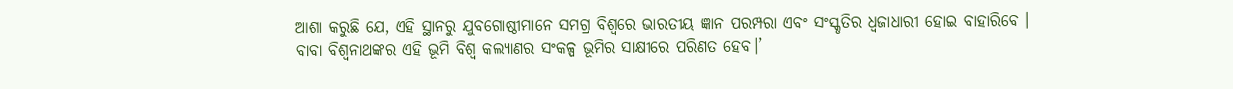ଆଶା କରୁଛି ଯେ, ଏହି ସ୍ଥାନରୁ ଯୁବଗୋଷ୍ଠୀମାନେ ସମଗ୍ର ବିଶ୍ୱରେ ଭାରତୀୟ ଜ୍ଞାନ ପରମ୍ପରା ଏବଂ ସଂସ୍କୃତିର ଧ୍ୱଜାଧାରୀ ହୋଇ ବାହାରିବେ । ବାବା ବିଶ୍ୱନାଥଙ୍କର ଏହି ଭୂମି ବିଶ୍ୱ କଲ୍ୟାଣର ସଂକଳ୍ପ ଭୂମିର ସାକ୍ଷୀରେ ପରିଣତ ହେବ।’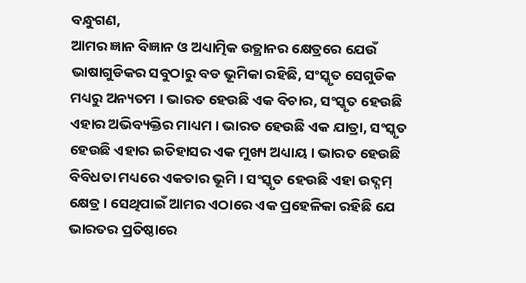ବନ୍ଧୁଗଣ,
ଆମର ଜ୍ଞାନ ବିଜ୍ଞାନ ଓ ଅଧ୍ୟାତ୍ମିକ ଉତ୍ଥାନର କ୍ଷେତ୍ରରେ ଯେଉଁ ଭାଷାଗୁଡିକର ସବୁଠାରୁ ବଡ ଭୂମିକା ରହିଛି, ସଂସ୍କୃତ ସେଗୁଡିକ ମଧ୍ୟରୁ ଅନ୍ୟତମ । ଭାରତ ହେଉଛି ଏକ ବିଚାର, ସଂସ୍କୃତ ହେଉଛି ଏହାର ଅଭିବ୍ୟକ୍ତିର ମାଧ୍ୟମ । ଭାରତ ହେଉଛି ଏକ ଯାତ୍ରା, ସଂସ୍କୃତ ହେଉଛି ଏହାର ଇତିହାସର ଏକ ମୁଖ୍ୟ ଅଧ୍ୟାୟ । ଭାରତ ହେଉଛି ବିବିଧତା ମଧ୍ୟରେ ଏକତାର ଭୂମି । ସଂସ୍କୃତ ହେଉଛି ଏହା ଉଦ୍ଗମ୍ କ୍ଷେତ୍ର । ସେଥିପାଇଁ ଆମର ଏଠାରେ ଏକ ପ୍ରହେଳିକା ରହିଛି ଯେ ଭାରତର ପ୍ରତିଷ୍ଠାରେ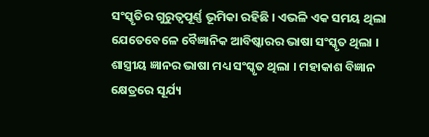ସଂସ୍କୃତିର ଗୁରୁତ୍ୱପୂର୍ଣ୍ଣ ଭୂମିକା ରହିଛି । ଏଭଳି ଏକ ସମୟ ଥିଲା ଯେତେବେଳେ ବୈଜ୍ଞାନିକ ଆବିଷ୍କାରର ଭାଷା ସଂସ୍କୃତ ଥିଲା । ଶାସ୍ତ୍ରୀୟ ଜ୍ଞାନର ଭାଷା ମଧ୍ୟ ସଂସ୍କୃତ ଥିଲା । ମହାକାଶ ବିଜ୍ଞାନ କ୍ଷେତ୍ରରେ ସୂର୍ଯ୍ୟ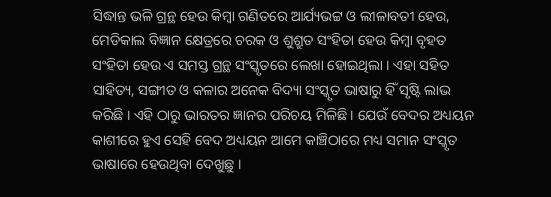ସିଦ୍ଧାନ୍ତ ଭଳି ଗ୍ରନ୍ଥ ହେଉ କିମ୍ବା ଗଣିତରେ ଆର୍ଯ୍ୟଭଟ୍ଟ ଓ ଲୀଳାବତୀ ହେଉ, ମେଡିକାଲ ବିଜ୍ଞାନ କ୍ଷେତ୍ରରେ ଚରକ ଓ ଶୁଶ୍ରୁତ ସଂହିତା ହେଉ କିମ୍ବା ବୃହତ ସଂହିତା ହେଉ ଏ ସମସ୍ତ ଗ୍ରନ୍ଥ ସଂସ୍କୃତରେ ଲେଖା ହୋଇଥିଲା । ଏହା ସହିତ ସାହିତ୍ୟ, ସଙ୍ଗୀତ ଓ କଳାର ଅନେକ ବିଦ୍ୟା ସଂସ୍କୃତ ଭାଷାରୁ ହିଁ ସୃଷ୍ଟି ଲାଭ କରିଛି । ଏହି ଠାରୁ ଭାରତର ଜ୍ଞାନର ପରିଚୟ ମିଳିଛି । ଯେଉଁ ବେଦର ଅଧ୍ୟୟନ କାଶୀରେ ହୁଏ ସେହି ବେଦ ଅଧ୍ୟୟନ ଆମେ କାଞ୍ଚିଠାରେ ମଧ୍ୟ ସମାନ ସଂସ୍କୃତ ଭାଷାରେ ହେଉଥିବା ଦେଖୁଛୁ ।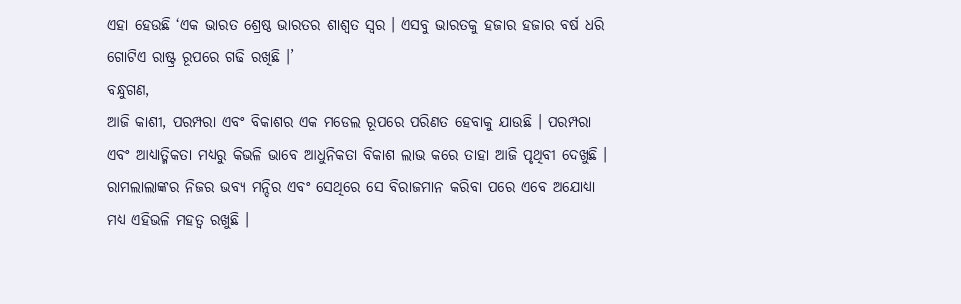ଏହା ହେଉଛି ‘ଏକ ଭାରତ ଶ୍ରେଷ୍ଠ ଭାରତର ଶାଶ୍ୱତ ସ୍ୱର । ଏସବୁ ଭାରତକୁ ହଜାର ହଜାର ବର୍ଷ ଧରି ଗୋଟିଏ ରାଷ୍ଟ୍ର ରୂପରେ ଗଢି ରଖିଛି ।’
ବନ୍ଧୁଗଣ,
ଆଜି କାଶୀ, ପରମ୍ପରା ଏବଂ ବିକାଶର ଏକ ମଡେଲ ରୂପରେ ପରିଣତ ହେବାକୁ ଯାଉଛି । ପରମ୍ପରା ଏବଂ ଆଧ୍ୟାତ୍ମିକତା ମଧ୍ୟରୁ କିଭଳି ଭାବେ ଆଧୁନିକତା ବିକାଶ ଲାଭ କରେ ତାହା ଆଜି ପୃଥିବୀ ଦେଖୁଛି । ରାମଲାଲାଙ୍କର ନିଜର ଭବ୍ୟ ମନ୍ଦିର ଏବଂ ସେଥିରେ ସେ ବିରାଜମାନ କରିବା ପରେ ଏବେ ଅଯୋଧ୍ୟା ମଧ୍ୟ ଏହିଭଳି ମହତ୍ୱ ରଖୁଛି ।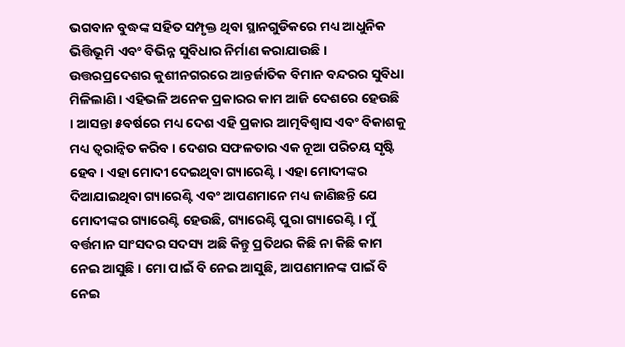ଭଗବାନ ବୁଦ୍ଧଙ୍କ ସହିତ ସମ୍ପୃକ୍ତ ଥିବା ସ୍ଥାନଗୁଡିକରେ ମଧ୍ୟ ଆଧୁନିକ ଭିତ୍ତିଭୂମି ଏବଂ ବିଭିନ୍ନ ସୁବିଧାର ନିର୍ମାଣ କରାଯାଉଛି । ଉତ୍ତରପ୍ରଦେଶର କୁଶୀନଗରରେ ଆନ୍ତର୍ଜାତିକ ବିମାନ ବନ୍ଦରର ସୁବିଧା ମିଳିଲାଣି । ଏହିଭଳି ଅନେକ ପ୍ରକାରର କାମ ଆଜି ଦେଶରେ ହେଉଛି । ଆସନ୍ତା ୫ବର୍ଷରେ ମଧ୍ୟ ଦେଶ ଏହି ପ୍ରକାର ଆତ୍ମବିଶ୍ୱାସ ଏବଂ ବିକାଶକୁ ମଧ୍ୟ ତ୍ୱରାନ୍ୱିତ କରିବ । ଦେଶର ସଫଳତାର ଏକ ନୂଆ ପରିଚୟ ସୃଷ୍ଟି ହେବ । ଏହା ମୋଦୀ ଦେଇଥିବା ଗ୍ୟାରେଣ୍ଟି । ଏହା ମୋଦୀଙ୍କର ଦିଆଯାଇଥିବା ଗ୍ୟାରେଣ୍ଟି ଏବଂ ଆପଣମାନେ ମଧ୍ୟ ଜାଣିଛନ୍ତି ଯେ ମୋଦୀଙ୍କର ଗ୍ୟାରେଣ୍ଟି ହେଉଛି, ଗ୍ୟାରେଣ୍ଟି ପୁରା ଗ୍ୟାରେଣ୍ଟି । ମୁଁ ବର୍ତ୍ତମାନ ସାଂସଦର ସଦସ୍ୟ ଅଛି କିନ୍ତୁ ପ୍ରତିଥର କିଛି ନା କିଛି କାମ ନେଇ ଆସୁଛି । ମୋ ପାଇଁ ବି ନେଇ ଆସୁଛି, ଆପଣମାନଙ୍କ ପାଇଁ ବି ନେଇ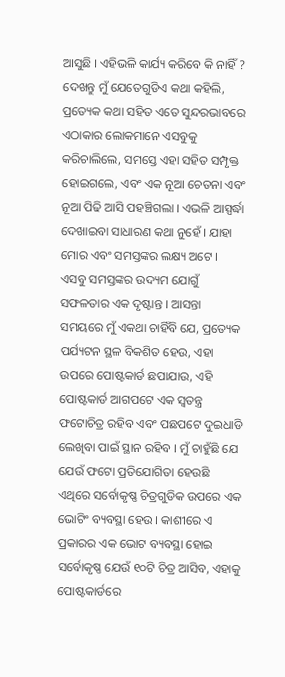ଆସୁଛି । ଏହିଭଳି କାର୍ଯ୍ୟ କରିବେ କି ନାହିଁ ? ଦେଖନ୍ତୁ ମୁଁ ଯେତେଗୁଡିଏ କଥା କହିଲି, ପ୍ରତ୍ୟେକ କଥା ସହିତ ଏତେ ସୁନ୍ଦରଭାବରେ ଏଠାକାର ଲୋକମାନେ ଏସବୁକୁ କରିଚାଲିଲେ, ସମସ୍ତେ ଏହା ସହିତ ସମ୍ପୃକ୍ତ ହୋଇଗଲେ, ଏବଂ ଏକ ନୂଆ ଚେତନା ଏବଂ ନୂଆ ପିଢି ଆସି ପହଞ୍ଚିଗଲା । ଏଭଳି ଆସ୍ପର୍ଦ୍ଧା ଦେଖାଇବା ସାଧାରଣ କଥା ନୁହେଁ । ଯାହା ମୋର ଏବଂ ସମସ୍ତଙ୍କର ଲକ୍ଷ୍ୟ ଅଟେ । ଏସବୁ ସମସ୍ତଙ୍କର ଉଦ୍ୟମ ଯୋଗୁଁ ସଫଳତାର ଏକ ଦୃଷ୍ଟାନ୍ତ । ଆସନ୍ତା ସମୟରେ ମୁଁ ଏକଥା ଚାହିଁବି ଯେ, ପ୍ରତ୍ୟେକ ପର୍ଯ୍ୟଟନ ସ୍ଥଳ ବିକଶିତ ହେଉ, ଏହା ଉପରେ ପୋଷ୍ଟକାର୍ଡ ଛପାଯାଉ, ଏହି ପୋଷ୍ଟକାର୍ଡ ଆଗପଟେ ଏକ ସ୍ୱତନ୍ତ୍ର ଫଟୋଚିତ୍ର ରହିବ ଏବଂ ପଛପଟେ ଦୁଇଧାଡି ଲେଖିବା ପାଇଁ ସ୍ଥାନ ରହିବ । ମୁଁ ଚାହୁଁଛି ଯେ ଯେଉଁ ଫଟୋ ପ୍ରତିଯୋଗିତା ହେଉଛି ଏଥିରେ ସର୍ବୋକୃଷ୍ଣ ଚିତ୍ରଗୁଡିକ ଉପରେ ଏକ ଭୋଟିଂ ବ୍ୟବସ୍ଥା ହେଉ । କାଶୀରେ ଏ ପ୍ରକାରର ଏକ ଭୋଟ ବ୍ୟବସ୍ଥା ହୋଇ ସର୍ବୋକୃଷ୍ଣ ଯେଉଁ ୧୦ଟି ଚିତ୍ର ଆସିବ, ଏହାକୁ ପୋଷ୍ଟକାର୍ଡରେ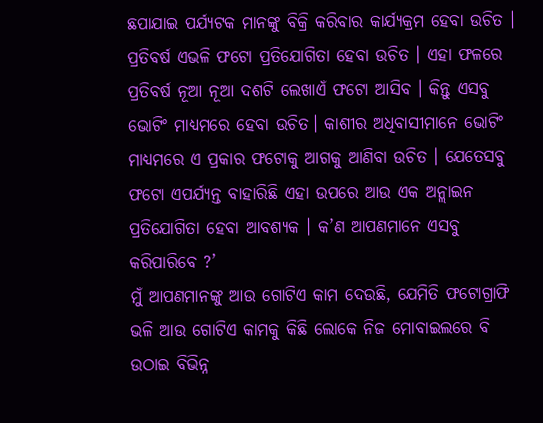ଛପାଯାଇ ପର୍ଯ୍ୟଟକ ମାନଙ୍କୁ ବିକ୍ରି କରିବାର କାର୍ଯ୍ୟକ୍ରମ ହେବା ଉଚିତ । ପ୍ରତିବର୍ଷ ଏଭଳି ଫଟୋ ପ୍ରତିଯୋଗିତା ହେବା ଉଚିତ । ଏହା ଫଳରେ ପ୍ରତିବର୍ଷ ନୂଆ ନୂଆ ଦଶଟି ଲେଖାଏଁ ଫଟୋ ଆସିବ । କିନ୍ତୁ ଏସବୁ ଭୋଟିଂ ମାଧ୍ୟମରେ ହେବା ଉଚିତ। କାଶୀର ଅଧିବାସୀମାନେ ଭୋଟିଂ ମାଧ୍ୟମରେ ଏ ପ୍ରକାର ଫଟୋକୁ ଆଗକୁ ଆଣିବା ଉଚିତ । ଯେତେସବୁ ଫଟୋ ଏପର୍ଯ୍ୟନ୍ତ ବାହାରିଛି ଏହା ଉପରେ ଆଉ ଏକ ଅନ୍ଲାଇନ ପ୍ରତିଯୋଗିତା ହେବା ଆବଶ୍ୟକ । କ’ଣ ଆପଣମାନେ ଏସବୁ କରିପାରିବେ ?’
ମୁଁ ଆପଣମାନଙ୍କୁ ଆଉ ଗୋଟିଏ କାମ ଦେଉଛି, ଯେମିତି ଫଟୋଗ୍ରାଫି ଭଳି ଆଉ ଗୋଟିଏ କାମକୁ କିଛି ଲୋକେ ନିଜ ମୋବାଇଲରେ ବି ଉଠାଇ ବିଭିନ୍ନ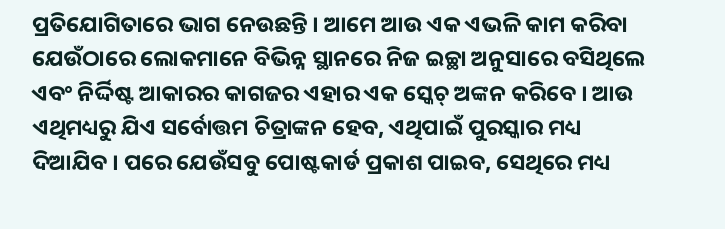ପ୍ରତିଯୋଗିତାରେ ଭାଗ ନେଉଛନ୍ତି । ଆମେ ଆଉ ଏକ ଏଭଳି କାମ କରିବା ଯେଉଁଠାରେ ଲୋକମାନେ ବିଭିନ୍ନ ସ୍ଥାନରେ ନିଜ ଇଚ୍ଛା ଅନୁସାରେ ବସିଥିଲେ ଏବଂ ନିର୍ଦ୍ଦିଷ୍ଟ ଆକାରର କାଗଜର ଏହାର ଏକ ସ୍କେଚ୍ ଅଙ୍କନ କରିବେ । ଆଉ ଏଥିମଧ୍ୟରୁ ଯିଏ ସର୍ବୋତ୍ତମ ଚିତ୍ରାଙ୍କନ ହେବ, ଏଥିପାଇଁ ପୁରସ୍କାର ମଧ୍ୟ ଦିଆଯିବ । ପରେ ଯେଉଁସବୁ ପୋଷ୍ଟକାର୍ଡ ପ୍ରକାଶ ପାଇବ, ସେଥିରେ ମଧ୍ୟ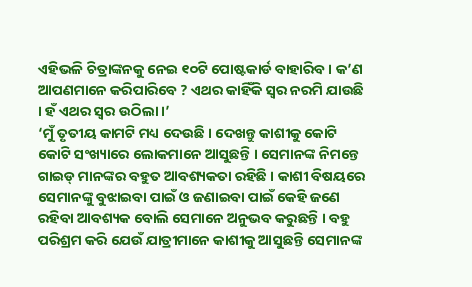ଏହିଭଳି ଚିତ୍ରାଙ୍କନକୁ ନେଇ ୧୦ଟି ପୋଷ୍ଟକାର୍ଡ ବାହାରିବ । କ’ଣ ଆପଣମାନେ କରିପାରିବେ ? ଏଥର କାହିଁକି ସ୍ୱର ନରମି ଯାଉଛି । ହଁ ଏଥର ସ୍ୱର ଉଠିଲା ।’
‘ମୁଁ ତୃତୀୟ କାମଟି ମଧ୍ୟ ଦେଉଛି । ଦେଖନ୍ତୁ କାଶୀକୁ କୋଟି କୋଟି ସଂଖ୍ୟାରେ ଲୋକମାନେ ଆସୁଛନ୍ତି । ସେମାନଙ୍କ ନିମନ୍ତେ ଗାଇଡ୍ ମାନଙ୍କର ବହୁତ ଆବଶ୍ୟକତା ରହିଛି । କାଶୀ ବିଷୟରେ ସେମାନଙ୍କୁ ବୁଝାଇବା ପାଇଁ ଓ ଜଣାଇବା ପାଇଁ କେହି ଜଣେ ରହିବା ଆବଶ୍ୟକ ବୋଲି ସେମାନେ ଅନୁଭବ କରୁଛନ୍ତି । ବହୁ ପରିଶ୍ରମ କରି ଯେଉଁ ଯାତ୍ରୀମାନେ କାଶୀକୁ ଆସୁଛନ୍ତି ସେମାନଙ୍କ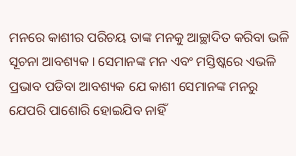ମନରେ କାଶୀର ପରିଚୟ ତାଙ୍କ ମନକୁ ଆଚ୍ଛାଦିତ କରିବା ଭଳି ସୂଚନା ଆବଶ୍ୟକ । ସେମାନଙ୍କ ମନ ଏବଂ ମସ୍ତିଷ୍କରେ ଏଭଳି ପ୍ରଭାବ ପଡିବା ଆବଶ୍ୟକ ଯେ କାଶୀ ସେମାନଙ୍କ ମନରୁ ଯେପରି ପାଶୋରି ହୋଇଯିବ ନାହିଁ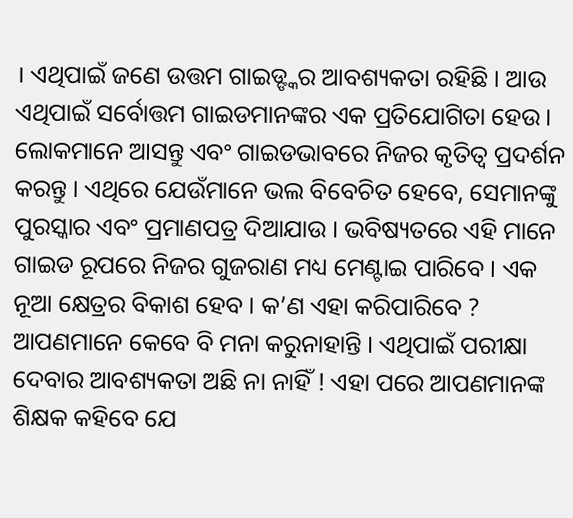। ଏଥିପାଇଁ ଜଣେ ଉତ୍ତମ ଗାଇଡ୍ଙ୍କର ଆବଶ୍ୟକତା ରହିଛି । ଆଉ ଏଥିପାଇଁ ସର୍ବୋତ୍ତମ ଗାଇଡମାନଙ୍କର ଏକ ପ୍ରତିଯୋଗିତା ହେଉ । ଲୋକମାନେ ଆସନ୍ତୁ ଏବଂ ଗାଇଡଭାବରେ ନିଜର କୃତିତ୍ୱ ପ୍ରଦର୍ଶନ କରନ୍ତୁ । ଏଥିରେ ଯେଉଁମାନେ ଭଲ ବିବେଚିତ ହେବେ, ସେମାନଙ୍କୁ ପୁରସ୍କାର ଏବଂ ପ୍ରମାଣପତ୍ର ଦିଆଯାଉ । ଭବିଷ୍ୟତରେ ଏହି ମାନେ ଗାଇଡ ରୂପରେ ନିଜର ଗୁଜରାଣ ମଧ୍ୟ ମେଣ୍ଟାଇ ପାରିବେ । ଏକ ନୂଆ କ୍ଷେତ୍ରର ବିକାଶ ହେବ । କ’ଣ ଏହା କରିପାରିବେ ? ଆପଣମାନେ କେବେ ବି ମନା କରୁନାହାନ୍ତି । ଏଥିପାଇଁ ପରୀକ୍ଷା ଦେବାର ଆବଶ୍ୟକତା ଅଛି ନା ନାହିଁ ! ଏହା ପରେ ଆପଣମାନଙ୍କ ଶିକ୍ଷକ କହିବେ ଯେ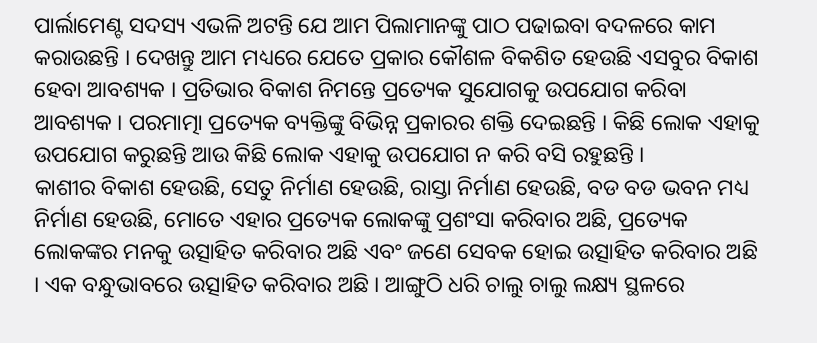ପାର୍ଲାମେଣ୍ଟ ସଦସ୍ୟ ଏଭଳି ଅଟନ୍ତି ଯେ ଆମ ପିଲାମାନଙ୍କୁ ପାଠ ପଢାଇବା ବଦଳରେ କାମ କରାଉଛନ୍ତି । ଦେଖନ୍ତୁ ଆମ ମଧ୍ୟରେ ଯେତେ ପ୍ରକାର କୌଶଳ ବିକଶିତ ହେଉଛି ଏସବୁର ବିକାଶ ହେବା ଆବଶ୍ୟକ । ପ୍ରତିଭାର ବିକାଶ ନିମନ୍ତେ ପ୍ରତ୍ୟେକ ସୁଯୋଗକୁ ଉପଯୋଗ କରିବା ଆବଶ୍ୟକ । ପରମାତ୍ମା ପ୍ରତ୍ୟେକ ବ୍ୟକ୍ତିଙ୍କୁ ବିଭିନ୍ନ ପ୍ରକାରର ଶକ୍ତି ଦେଇଛନ୍ତି । କିଛି ଲୋକ ଏହାକୁ ଉପଯୋଗ କରୁଛନ୍ତି ଆଉ କିଛି ଲୋକ ଏହାକୁ ଉପଯୋଗ ନ କରି ବସି ରହୁଛନ୍ତି ।
କାଶୀର ବିକାଶ ହେଉଛି, ସେତୁ ନିର୍ମାଣ ହେଉଛି, ରାସ୍ତା ନିର୍ମାଣ ହେଉଛି, ବଡ ବଡ ଭବନ ମଧ୍ୟ ନିର୍ମାଣ ହେଉଛି, ମୋତେ ଏହାର ପ୍ରତ୍ୟେକ ଲୋକଙ୍କୁ ପ୍ରଶଂସା କରିବାର ଅଛି, ପ୍ରତ୍ୟେକ ଲୋକଙ୍କର ମନକୁ ଉତ୍ସାହିତ କରିବାର ଅଛି ଏବଂ ଜଣେ ସେବକ ହୋଇ ଉତ୍ସାହିତ କରିବାର ଅଛି । ଏକ ବନ୍ଧୁଭାବରେ ଉତ୍ସାହିତ କରିବାର ଅଛି । ଆଙ୍ଗୁଠି ଧରି ଚାଲୁ ଚାଲୁ ଲକ୍ଷ୍ୟ ସ୍ଥଳରେ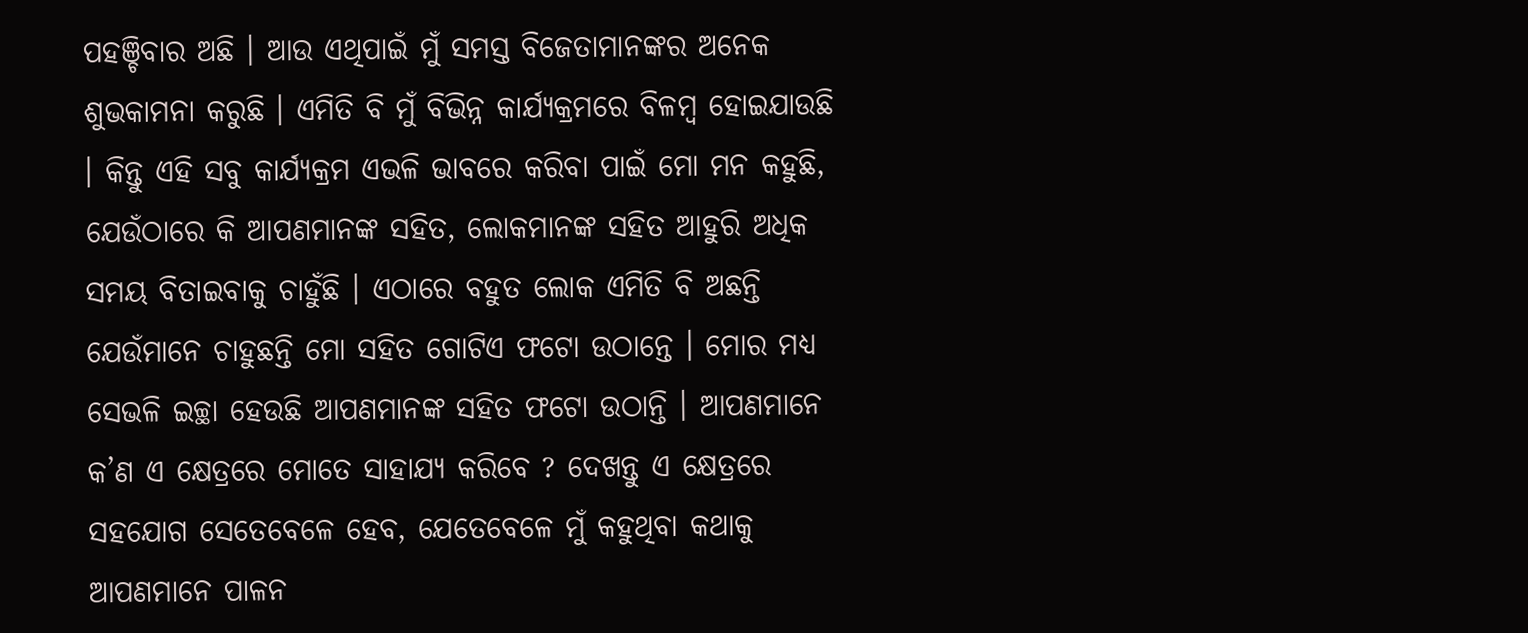ପହଞ୍ଚିବାର ଅଛି । ଆଉ ଏଥିପାଇଁ ମୁଁ ସମସ୍ତ ବିଜେତାମାନଙ୍କର ଅନେକ ଶୁଭକାମନା କରୁଛି । ଏମିତି ବି ମୁଁ ବିଭିନ୍ନ କାର୍ଯ୍ୟକ୍ରମରେ ବିଳମ୍ବ ହୋଇଯାଉଛି । କିନ୍ତୁ ଏହି ସବୁ କାର୍ଯ୍ୟକ୍ରମ ଏଭଳି ଭାବରେ କରିବା ପାଇଁ ମୋ ମନ କହୁଛି, ଯେଉଁଠାରେ କି ଆପଣମାନଙ୍କ ସହିତ, ଲୋକମାନଙ୍କ ସହିତ ଆହୁରି ଅଧିକ ସମୟ ବିତାଇବାକୁ ଚାହୁଁଛି । ଏଠାରେ ବହୁତ ଲୋକ ଏମିତି ବି ଅଛନ୍ତି ଯେଉଁମାନେ ଚାହୁଛନ୍ତି ମୋ ସହିତ ଗୋଟିଏ ଫଟୋ ଉଠାନ୍ତେ । ମୋର ମଧ୍ୟ ସେଭଳି ଇଚ୍ଛା ହେଉଛି ଆପଣମାନଙ୍କ ସହିତ ଫଟୋ ଉଠାନ୍ତି । ଆପଣମାନେ କ’ଣ ଏ କ୍ଷେତ୍ରରେ ମୋତେ ସାହାଯ୍ୟ କରିବେ ? ଦେଖନ୍ତୁ ଏ କ୍ଷେତ୍ରରେ ସହଯୋଗ ସେତେବେଳେ ହେବ, ଯେତେବେଳେ ମୁଁ କହୁଥିବା କଥାକୁ ଆପଣମାନେ ପାଳନ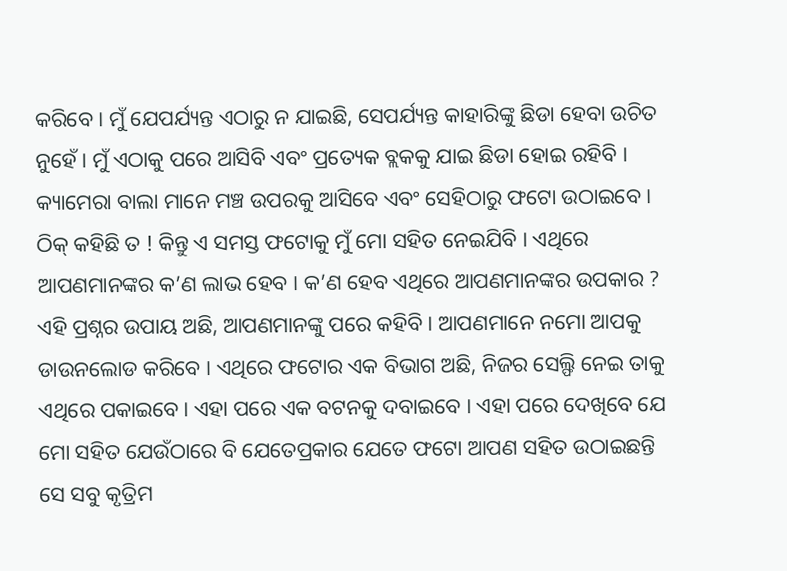କରିବେ । ମୁଁ ଯେପର୍ଯ୍ୟନ୍ତ ଏଠାରୁ ନ ଯାଇଛି, ସେପର୍ଯ୍ୟନ୍ତ କାହାରିଙ୍କୁ ଛିଡା ହେବା ଉଚିତ ନୁହେଁ । ମୁଁ ଏଠାକୁ ପରେ ଆସିବି ଏବଂ ପ୍ରତ୍ୟେକ ବ୍ଲକକୁ ଯାଇ ଛିଡା ହୋଇ ରହିବି । କ୍ୟାମେରା ବାଲା ମାନେ ମଞ୍ଚ ଉପରକୁ ଆସିବେ ଏବଂ ସେହିଠାରୁ ଫଟୋ ଉଠାଇବେ । ଠିକ୍ କହିଛି ତ ! କିନ୍ତୁ ଏ ସମସ୍ତ ଫଟୋକୁ ମୁଁ ମୋ ସହିତ ନେଇଯିବି । ଏଥିରେ ଆପଣମାନଙ୍କର କ’ଣ ଲାଭ ହେବ । କ’ଣ ହେବ ଏଥିରେ ଆପଣମାନଙ୍କର ଉପକାର ? ଏହି ପ୍ରଶ୍ନର ଉପାୟ ଅଛି, ଆପଣମାନଙ୍କୁ ପରେ କହିବି । ଆପଣମାନେ ନମୋ ଆପକୁ ଡାଉନଲୋଡ କରିବେ । ଏଥିରେ ଫଟୋର ଏକ ବିଭାଗ ଅଛି, ନିଜର ସେଲ୍ଫି ନେଇ ତାକୁ ଏଥିରେ ପକାଇବେ। ଏହା ପରେ ଏକ ବଟନକୁ ଦବାଇବେ । ଏହା ପରେ ଦେଖିବେ ଯେ ମୋ ସହିତ ଯେଉଁଠାରେ ବି ଯେତେପ୍ରକାର ଯେତେ ଫଟୋ ଆପଣ ସହିତ ଉଠାଇଛନ୍ତି ସେ ସବୁ କୃତ୍ରିମ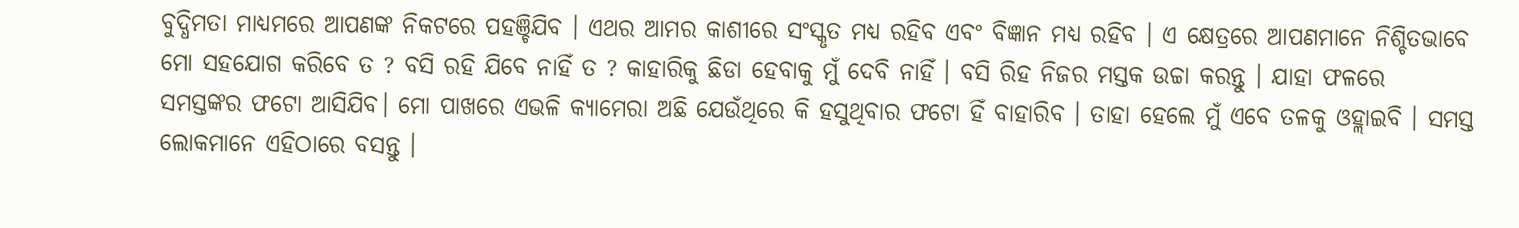ବୁଦ୍ଧିମତା ମାଧ୍ୟମରେ ଆପଣଙ୍କ ନିକଟରେ ପହଞ୍ଚିଯିବ । ଏଥର ଆମର କାଶୀରେ ସଂସ୍କୃତ ମଧ୍ୟ ରହିବ ଏବଂ ବିଜ୍ଞାନ ମଧ୍ୟ ରହିବ । ଏ କ୍ଷେତ୍ରରେ ଆପଣମାନେ ନିଶ୍ଚିତଭାବେ ମୋ ସହଯୋଗ କରିବେ ତ ? ବସି ରହି ଯିବେ ନାହିଁ ତ ? କାହାରିକୁ ଛିଡା ହେବାକୁ ମୁଁ ଦେବି ନାହିଁ । ବସି ରିହ ନିଜର ମସ୍ତକ ଉଚ୍ଚା କରନ୍ତୁ । ଯାହା ଫଳରେ ସମସ୍ତଙ୍କର ଫଟୋ ଆସିଯିବ। ମୋ ପାଖରେ ଏଭଳି କ୍ୟାମେରା ଅଛି ଯେଉଁଥିରେ କି ହସୁଥିବାର ଫଟୋ ହିଁ ବାହାରିବ । ତାହା ହେଲେ ମୁଁ ଏବେ ତଳକୁ ଓହ୍ଲାଇବି । ସମସ୍ତ ଲୋକମାନେ ଏହିଠାରେ ବସନ୍ତୁ ।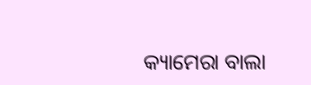କ୍ୟାମେରା ବାଲା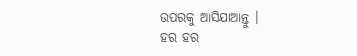ଉପରକୁ ଆସିଯାଆନ୍ତୁ ।
ହର ହର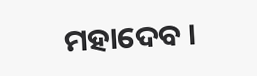ମହାଦେବ ।